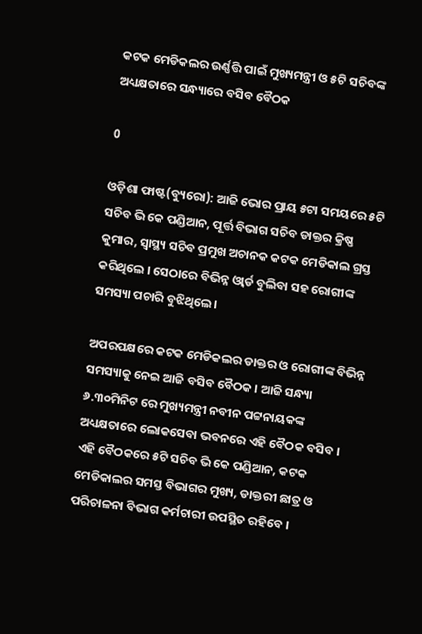କଟକ ମେଡିକଲର ଉର୍ଣ୍ଣତ୍ତି ପାଇଁ ମୁଖ୍ୟମନ୍ତ୍ରୀ ଓ ୫ଟି ସଚିବଙ୍କ ଅଧ୍ୟକ୍ଷତାରେ ସନ୍ଧ୍ୟାରେ ବସିବ ବୈଠକ

0

ଓଡ଼ିଶା ଫାଷ୍ଟ(ବ୍ୟୁରୋ): ଆଜି ଭୋର ପ୍ରାୟ ୫ଟା ସମୟରେ ୫ଟି ସଚିବ ଭି କେ ପଣ୍ଡିଆନ, ପୂର୍ତ୍ତ ବିଭାଗ ସଚିବ ଡାକ୍ତର କ୍ରିଷ୍ଣ କୁମାର, ସ୍ୱାସ୍ଥ୍ୟ ସଚିବ ପ୍ରମୁଖ ଅଚାନକ କଟକ ମେଡିକାଲ ଗ୍ରସ୍ତ କରିଥିଲେ । ସେଠାରେ ବିଭିନ୍ନ ଓ୍ୱାର୍ଡ ବୁଲିବା ସହ ରୋଗୀଙ୍କ ସମସ୍ୟା ପଚାରି ବୁଝିଥିଲେ ।

ଅପରପକ୍ଷରେ କଟକ ମେଡିକଲର ଡାକ୍ତର ଓ ରୋଗୀଙ୍କ ବିଭିନ୍ନ ସମସ୍ୟାକୁ ନେଇ ଆଜି ବସିବ ବୈଠକ । ଆଜି ସନ୍ଧ୍ୟା ୬.୩୦ମିନିଟ ରେ ମୁଖ୍ୟମନ୍ତ୍ରୀ ନବୀନ ପଟ୍ଟନାୟକଙ୍କ ଅଧ୍ୟକ୍ଷତାରେ ଲୋକସେବା ଭବନରେ ଏହି ବୈଠକ ବସିବ । ଏହି ବୈଠକରେ ୫ଟି ସଚିବ ଭି କେ ପଣ୍ଡିଆନ, କଟକ ମେଡିକାଲର ସମସ୍ତ ବିଭାଗର ମୁଖ୍ୟ, ଡାକ୍ତରୀ ଛାତ୍ର ଓ ପରିଚାଳନା ବିଭାଗ କର୍ମଚାରୀ ଉପସ୍ଥିତ ରହିବେ ।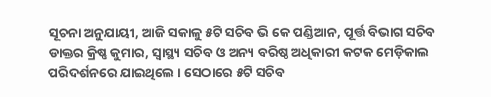ସୂଚନା ଅନୁଯାୟୀ, ଆଜି ସକାଳୁ ୫ଟି ସଚିବ ଭି କେ ପଣ୍ଡିଆନ, ପୂର୍ତ୍ତ ବିଭାଗ ସଚିବ ଡାକ୍ତର କ୍ରିଷ୍ଣ କୁମାର, ସ୍ୱାସ୍ଥ୍ୟ ସଚିବ ଓ ଅନ୍ୟ ବରିଷ୍ଠ ଅଧିକାରୀ କଟକ ମେଡ଼ିକାଲ ପରିଦର୍ଶନରେ ଯାଇଥିଲେ । ସେଠାରେ ୫ଟି ସଚିବ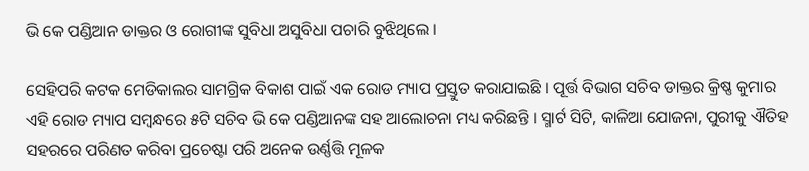ଭି କେ ପଣ୍ଡିଆନ ଡାକ୍ତର ଓ ରୋଗୀଙ୍କ ସୁବିଧା ଅସୁବିଧା ପଚାରି ବୁଝିଥିଲେ ।

ସେହିପରି କଟକ ମେଡିକାଲର ସାମଗ୍ରିକ ବିକାଶ ପାଇଁ ଏକ ରୋଡ ମ୍ୟାପ ପ୍ରସ୍ତୁତ କରାଯାଇଛି । ପୂର୍ତ୍ତ ବିଭାଗ ସଚିବ ଡାକ୍ତର କ୍ରିଷ୍ଣ କୁମାର ଏହି ରୋଡ ମ୍ୟାପ ସମ୍ୱନ୍ଧରେ ୫ଟି ସଚିବ ଭି କେ ପଣ୍ଡିଆନଙ୍କ ସହ ଆଲୋଚନା ମଧ୍ୟ କରିଛନ୍ତି । ସ୍ମାର୍ଟ ସିଟି, କାଳିଆ ଯୋଜନା, ପୁରୀକୁ ଐତିହ ସହରରେ ପରିଣତ କରିବା ପ୍ରଚେଷ୍ଟା ପରି ଅନେକ ଉର୍ଣ୍ଣତ୍ତି ମୂଳକ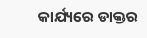କାର୍ଯ୍ୟରେ ଡାକ୍ତର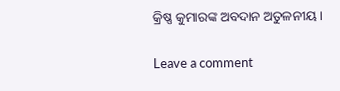କ୍ରିଷ୍ଣ କୁମାରଙ୍କ ଅବଦାନ ଅତୁଳନୀୟ ।

Leave a comment